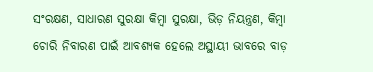ସଂରକ୍ଷଣ, ସାଧାରଣ ସୁରକ୍ଷା କିମ୍ବା ସୁରକ୍ଷା, ଭିଡ଼ ନିୟନ୍ତ୍ରଣ, କିମ୍ବା ଚୋରି ନିବାରଣ ପାଇଁ ଆବଶ୍ୟକ ହେଲେ ଅସ୍ଥାୟୀ ଭାବରେ ବାଡ଼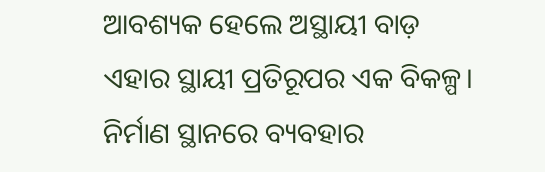ଆବଶ୍ୟକ ହେଲେ ଅସ୍ଥାୟୀ ବାଡ଼ ଏହାର ସ୍ଥାୟୀ ପ୍ରତିରୂପର ଏକ ବିକଳ୍ପ। ନିର୍ମାଣ ସ୍ଥାନରେ ବ୍ୟବହାର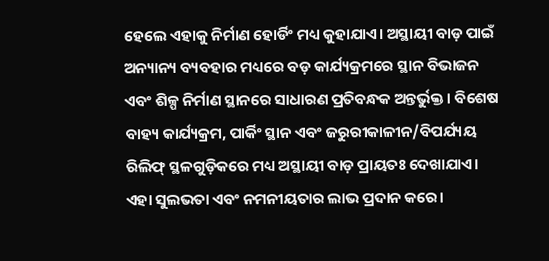ହେଲେ ଏହାକୁ ନିର୍ମାଣ ହୋର୍ଡିଂ ମଧ୍ୟ କୁହାଯାଏ। ଅସ୍ଥାୟୀ ବାଡ଼ ପାଇଁ ଅନ୍ୟାନ୍ୟ ବ୍ୟବହାର ମଧ୍ୟରେ ବଡ଼ କାର୍ଯ୍ୟକ୍ରମରେ ସ୍ଥାନ ବିଭାଜନ ଏବଂ ଶିଳ୍ପ ନିର୍ମାଣ ସ୍ଥାନରେ ସାଧାରଣ ପ୍ରତିବନ୍ଧକ ଅନ୍ତର୍ଭୁକ୍ତ। ବିଶେଷ ବାହ୍ୟ କାର୍ଯ୍ୟକ୍ରମ, ପାର୍କିଂ ସ୍ଥାନ ଏବଂ ଜରୁରୀକାଳୀନ/ବିପର୍ଯ୍ୟୟ ରିଲିଫ୍ ସ୍ଥଳଗୁଡ଼ିକରେ ମଧ୍ୟ ଅସ୍ଥାୟୀ ବାଡ଼ ପ୍ରାୟତଃ ଦେଖାଯାଏ। ଏହା ସୁଲଭତା ଏବଂ ନମନୀୟତାର ଲାଭ ପ୍ରଦାନ କରେ।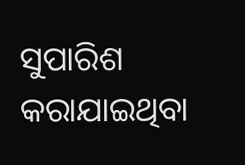ସୁପାରିଶ କରାଯାଇଥିବା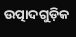ଉତ୍ପାଦଗୁଡ଼ିକ